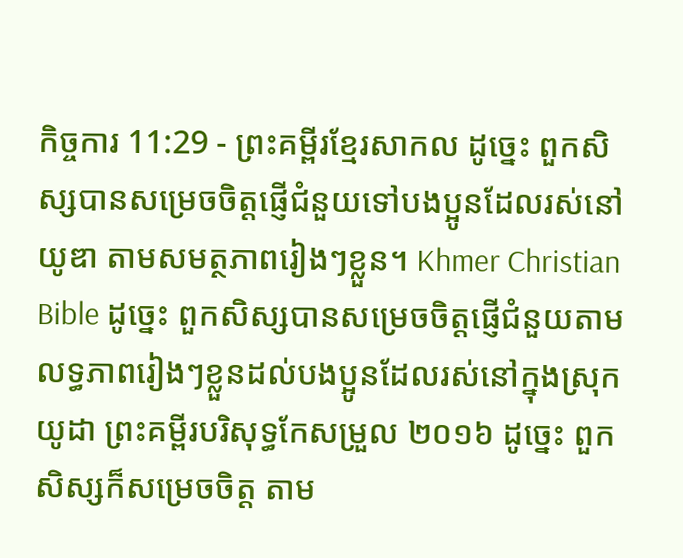កិច្ចការ 11:29 - ព្រះគម្ពីរខ្មែរសាកល ដូច្នេះ ពួកសិស្សបានសម្រេចចិត្តផ្ញើជំនួយទៅបងប្អូនដែលរស់នៅយូឌា តាមសមត្ថភាពរៀងៗខ្លួន។ Khmer Christian Bible ដូច្នេះ ពួកសិស្សបានសម្រេចចិត្ដផ្ញើជំនួយតាមលទ្ធភាពរៀងៗខ្លួនដល់បងប្អូនដែលរស់នៅក្នុងស្រុកយូដា ព្រះគម្ពីរបរិសុទ្ធកែសម្រួល ២០១៦ ដូច្នេះ ពួកសិស្សក៏សម្រេចចិត្ត តាម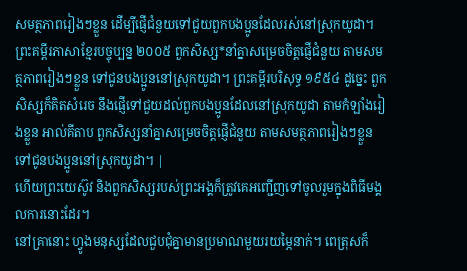សមត្ថភាពរៀងៗខ្លួន ដើម្បីផ្ញើជំនួយទៅជួយពួកបងប្អូនដែលរស់នៅស្រុកយូដា។ ព្រះគម្ពីរភាសាខ្មែរបច្ចុប្បន្ន ២០០៥ ពួកសិស្ស*នាំគ្នាសម្រេចចិត្តផ្ញើជំនួយ តាមសមត្ថភាពរៀងៗខ្លួន ទៅជូនបងប្អូននៅស្រុកយូដា។ ព្រះគម្ពីរបរិសុទ្ធ ១៩៥៤ ដូច្នេះ ពួកសិស្សក៏គិតសំរេច នឹងផ្ញើទៅជួយដល់ពួកបងប្អូនដែលនៅស្រុកយូដា តាមកំឡាំងរៀងខ្លួន អាល់គីតាប ពួកសិស្សនាំគ្នាសម្រេចចិត្ដផ្ញើជំនួយ តាមសមត្ថភាពរៀងៗខ្លួន ទៅជូនបងប្អូននៅស្រុកយូដា។ |
ហើយព្រះយេស៊ូវ និងពួកសិស្សរបស់ព្រះអង្គក៏ត្រូវគេអញ្ជើញទៅចូលរួមក្នុងពិធីមង្គលការនោះដែរ។
នៅគ្រានោះ ហ្វូងមនុស្សដែលជួបជុំគ្នាមានប្រមាណមួយរយម្ភៃនាក់។ ពេត្រុសក៏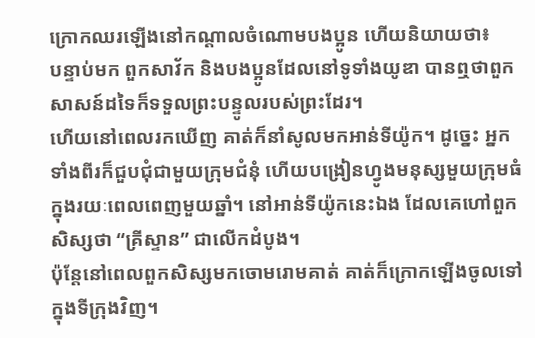ក្រោកឈរឡើងនៅកណ្ដាលចំណោមបងប្អូន ហើយនិយាយថា៖
បន្ទាប់មក ពួកសាវ័ក និងបងប្អូនដែលនៅទូទាំងយូឌា បានឮថាពួកសាសន៍ដទៃក៏ទទួលព្រះបន្ទូលរបស់ព្រះដែរ។
ហើយនៅពេលរកឃើញ គាត់ក៏នាំសូលមកអាន់ទីយ៉ូក។ ដូច្នេះ អ្នកទាំងពីរក៏ជួបជុំជាមួយក្រុមជំនុំ ហើយបង្រៀនហ្វូងមនុស្សមួយក្រុមធំ ក្នុងរយៈពេលពេញមួយឆ្នាំ។ នៅអាន់ទីយ៉ូកនេះឯង ដែលគេហៅពួកសិស្សថា “គ្រីស្ទាន” ជាលើកដំបូង។
ប៉ុន្តែនៅពេលពួកសិស្សមកចោមរោមគាត់ គាត់ក៏ក្រោកឡើងចូលទៅក្នុងទីក្រុងវិញ។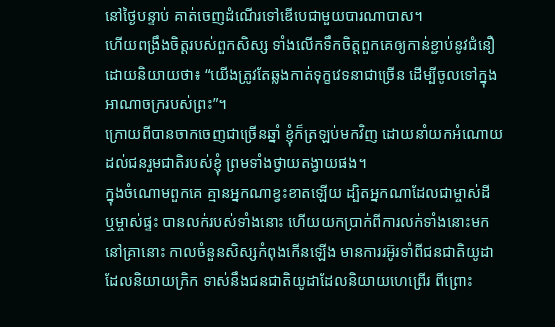នៅថ្ងៃបន្ទាប់ គាត់ចេញដំណើរទៅឌើបេជាមួយបារណាបាស។
ហើយពង្រឹងចិត្តរបស់ពួកសិស្ស ទាំងលើកទឹកចិត្តពួកគេឲ្យកាន់ខ្ជាប់នូវជំនឿ ដោយនិយាយថា៖ “យើងត្រូវតែឆ្លងកាត់ទុក្ខវេទនាជាច្រើន ដើម្បីចូលទៅក្នុងអាណាចក្ររបស់ព្រះ”។
ក្រោយពីបានចាកចេញជាច្រើនឆ្នាំ ខ្ញុំក៏ត្រឡប់មកវិញ ដោយនាំយកអំណោយដល់ជនរួមជាតិរបស់ខ្ញុំ ព្រមទាំងថ្វាយតង្វាយផង។
ក្នុងចំណោមពួកគេ គ្មានអ្នកណាខ្វះខាតឡើយ ដ្បិតអ្នកណាដែលជាម្ចាស់ដី ឬម្ចាស់ផ្ទះ បានលក់របស់ទាំងនោះ ហើយយកប្រាក់ពីការលក់ទាំងនោះមក
នៅគ្រានោះ កាលចំនួនសិស្សកំពុងកើនឡើង មានការរអ៊ូរទាំពីជនជាតិយូដាដែលនិយាយក្រិក ទាស់នឹងជនជាតិយូដាដែលនិយាយហេព្រើរ ពីព្រោះ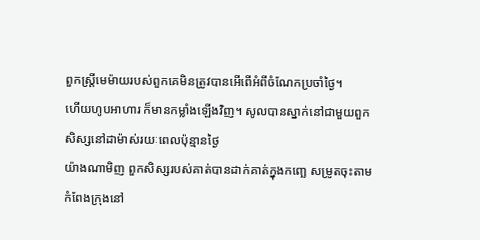ពួកស្ត្រីមេម៉ាយរបស់ពួកគេមិនត្រូវបានអើពើអំពីចំណែកប្រចាំថ្ងៃ។
ហើយហូបអាហារ ក៏មានកម្លាំងឡើងវិញ។ សូលបានស្នាក់នៅជាមួយពួកសិស្សនៅដាម៉ាស់រយៈពេលប៉ុន្មានថ្ងៃ
យ៉ាងណាមិញ ពួកសិស្សរបស់គាត់បានដាក់គាត់ក្នុងកញ្ឆេ សម្រូតចុះតាមកំពែងក្រុងនៅ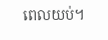ពេលយប់។